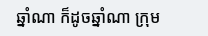ឆ្នាំណា ក៏ដូចឆ្នាំណា ក្រុម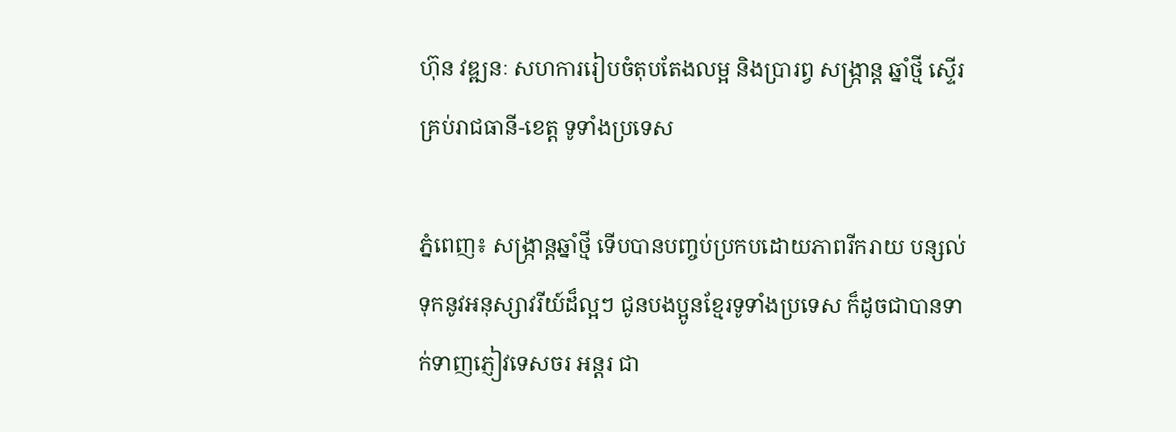ហ៊ុន វឌ្ឍនៈ សហការរៀបចំតុបតែងលម្អ និងប្រារព្វ សង្ក្រាន្ត ឆ្នាំថ្មី ស្ទើរគ្រប់រាជធានី-ខេត្ត ទូទាំងប្រទេស

ភ្នំពេញ៖ សង្ក្រាន្តឆ្នាំថ្មី ទើបបានបញ្ចប់ប្រកបដោយភាពរីករាយ បន្សល់ទុកនូវអនុស្សាវរីយ៍ដ៏ល្អៗ ជូនបងប្អូនខ្មែរទូទាំងប្រទេស ក៏ដូចជាបានទាក់ទាញភ្ញៀវទេសចរ អន្តរ ជា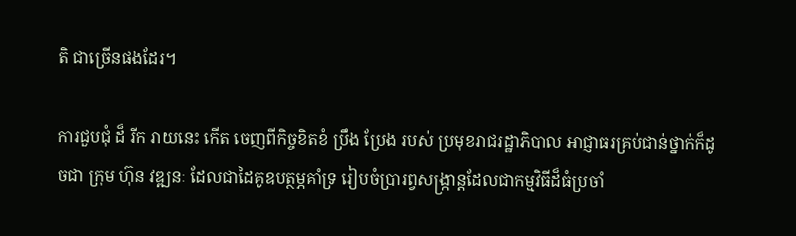តិ ជាច្រើនផងដែរ។

ការជួបជុំ ដ៏ រីក រាយនេះ កើត ចេញពីកិច្ចខិតខំ ប្រឹង ប្រែង របស់ ប្រមុខរាជរដ្ឋាភិបាល អាជ្ញាធរគ្រប់ជាន់ថ្នាក់ក៏ដូចជា ក្រុម ហ៊ុន វឌ្ឍនៈ ដែលជាដៃគូឧបត្ថម្ភគាំទ្រ រៀបចំប្រារព្វសង្ក្រាន្តដែលជាកម្មវិធីដ៏ធំប្រចាំ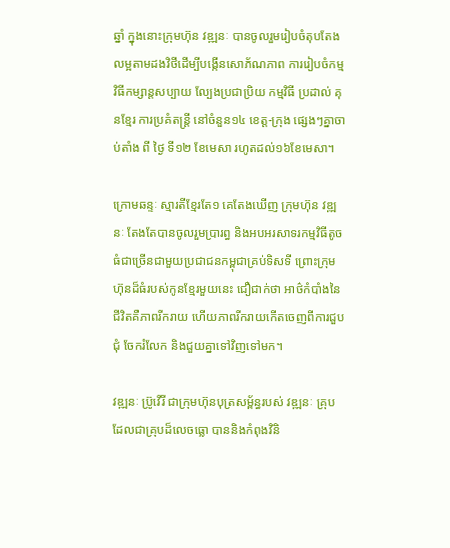ឆ្នាំ ក្នុងនោះក្រុមហ៊ុន វឌ្ឍនៈ បានចូលរួមរៀបចំតុបតែងលម្អតាមដងវិថីដើម្បីបង្កើនសោភ័ណភាព ការរៀបចំកម្មវិធីកម្សាន្តសប្បាយ ល្បែងប្រជាប្រិយ កម្មវិធី ប្រដាល់ គុនខ្មែរ ការប្រគំតន្ត្រី នៅចំនួន១៤ ខេត្ត-ក្រុង ផ្សេងៗគ្នាចាប់តាំង ពី ថ្ងៃ ទី១២ ខែមេសា រហូតដល់១៦ខែមេសា។

ក្រោមឆន្ទៈ ស្មារតីខ្មែរតែ១ គេតែងឃើញ ក្រុមហ៊ុន វឌ្ឍនៈ តែងតែបានចូលរួមប្រារព្ធ និងអបអរសាទរកម្មវិធីតូចធំជាច្រើនជាមួយប្រជាជនកម្ពុជាគ្រប់ទិសទី ព្រោះក្រុមហ៊ុនដ៏ធំរបស់កូនខ្មែរមួយនេះ ជឿជាក់ថា អាថ៌កំបាំងនៃជីវិតគឺភាពរីករាយ ហើយភាពរីករាយកើតចេញពីការជួបជុំ ចែករំលែក និងជួយគ្នាទៅវិញទៅមក។

វឌ្ឍនៈ ប្រ៊ូវើរី ជាក្រុមហ៊ុនបុត្រសម្ព័ន្ធរបស់ វឌ្ឍនៈ គ្រុប ដែលជាគ្រុបដ៏លេចធ្លោ បាននិងកំពុងវិនិ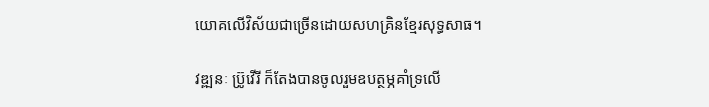យោគលើវិស័យជាច្រើនដោយសហគ្រិនខ្មែរសុទ្ធសាធ។

វឌ្ឍនៈ ប្រ៊ូវើរី ក៏តែងបានចូលរួមឧបត្ថម្ភគាំទ្រលើ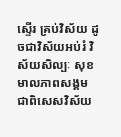ស្ទើរ គ្រប់វិស័យ ដូចជាវិស័យអប់រំ វិស័យសិល្បៈ សុខមាលភាពសង្គម ជាពិសេសវិស័យ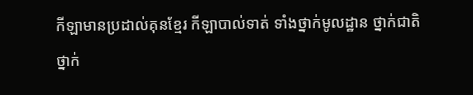កីឡាមានប្រដាល់គុនខ្មែរ កីឡាបាល់ទាត់ ទាំងថ្នាក់មូលដ្ឋាន ថ្នាក់ជាតិ ថ្នាក់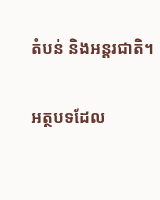តំបន់ និងអន្តរជាតិ។

អត្ថបទដែល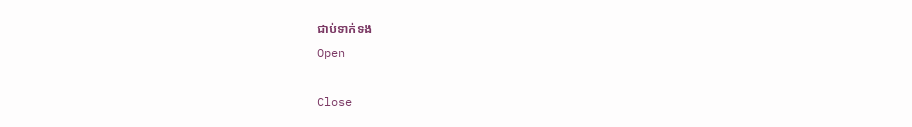ជាប់ទាក់ទង
Open

Close